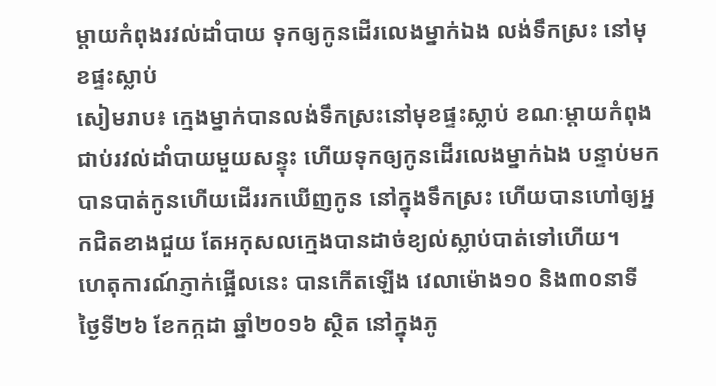ម្ដាយកំពុងរវល់ដាំបាយ ទុកឲ្យកូនដើរលេងម្នាក់ឯង លង់ទឹកស្រះ នៅមុខផ្ទះស្លាប់
សៀមរាប៖ ក្មេងម្នាក់បានលង់ទឹកស្រះនៅមុខផ្ទះស្លាប់ ខណៈម្ដាយកំពុងជាប់រវល់ដាំបាយមួយសន្ទុះ ហើយទុកឲ្យកូនដើរលេងម្នាក់ឯង បន្ទាប់មកបានបាត់កូនហើយដើររកឃើញកូន នៅក្នុងទឹកស្រះ ហើយបានហៅឲ្យអ្នកជិតខាងជួយ តែអកុសលក្មេងបានដាច់ខ្យល់ស្លាប់បាត់ទៅហើយ។
ហេតុការណ៍ភ្ញាក់ផ្អើលនេះ បានកើតឡើង វេលាម៉ោង១០ និង៣០នាទី ថ្ងៃទី២៦ ខែកក្កដា ឆ្នាំ២០១៦ ស្ថិត នៅក្នុងភូ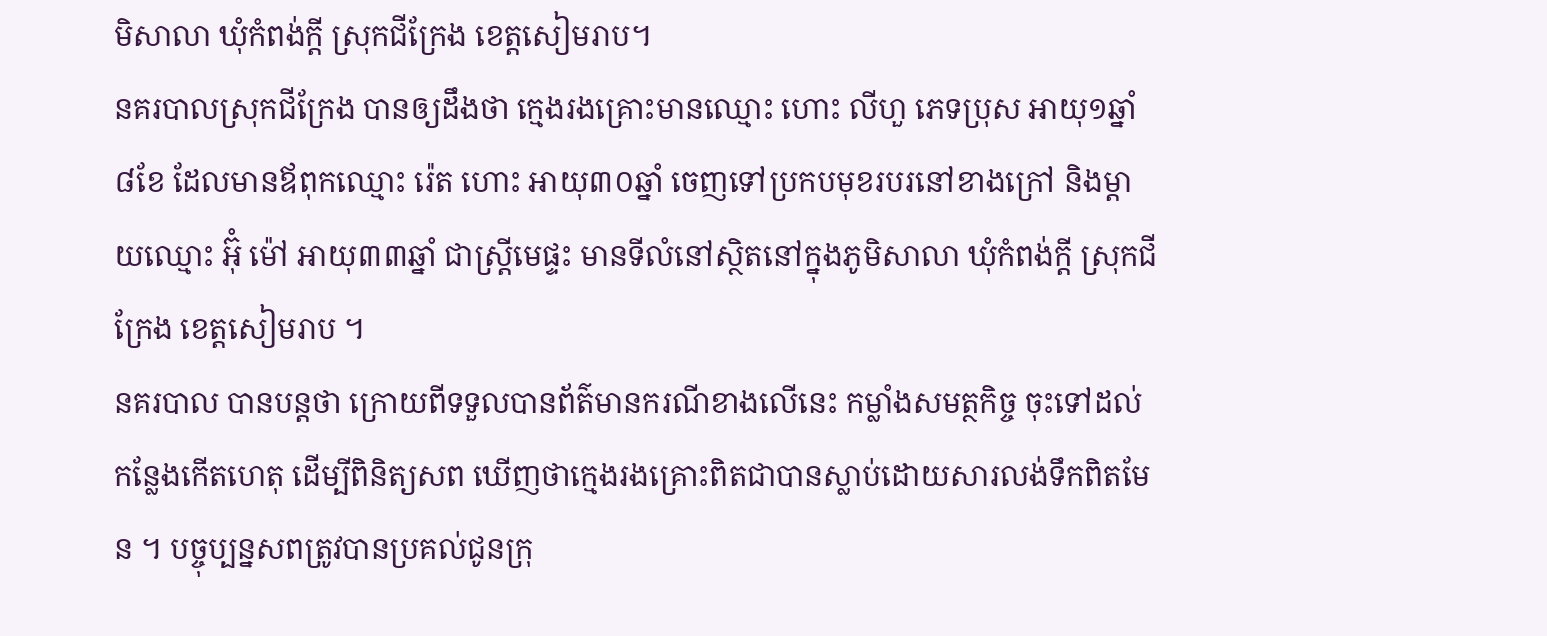មិសាលា ឃុំកំពង់ក្តី ស្រុកជីក្រែង ខេត្តសៀមរាប។
នគរបាលស្រុកជីក្រែង បានឲ្យដឹងថា ក្មេងរងគ្រោះមានឈ្មោះ ហោះ លីហួ ភេទប្រុស អាយុ១ឆ្នាំ ៨ខែ ដែលមានឪពុកឈ្មោះ រ៉េត ហោះ អាយុ៣០ឆ្នាំ ចេញទៅប្រកបមុខរបរនៅខាងក្រៅ និងម្ដាយឈ្មោះ អ៊ុំ ម៉ៅ អាយុ៣៣ឆ្នាំ ជាស្ត្រីមេផ្ទះ មានទីលំនៅស្ថិតនៅក្នុងភូមិសាលា ឃុំកំពង់ក្តី ស្រុកជីក្រែង ខេត្តសៀមរាប ។
នគរបាល បានបន្តថា ក្រោយពីទទួលបានព័ត៌មានករណីខាងលើនេះ កម្លាំងសមត្ថកិច្ច ចុះទៅដល់កន្លែងកើតហេតុ ដើម្បីពិនិត្យសព ឃើញថាក្មេងរងគ្រោះពិតជាបានស្លាប់ដោយសារលង់ទឹកពិតមែន ។ បច្ចុប្បន្នសពត្រូវបានប្រគល់ជូនក្រុ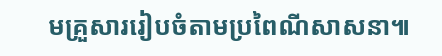មគ្រួសាររៀបចំតាមប្រពៃណីសាសនា៕